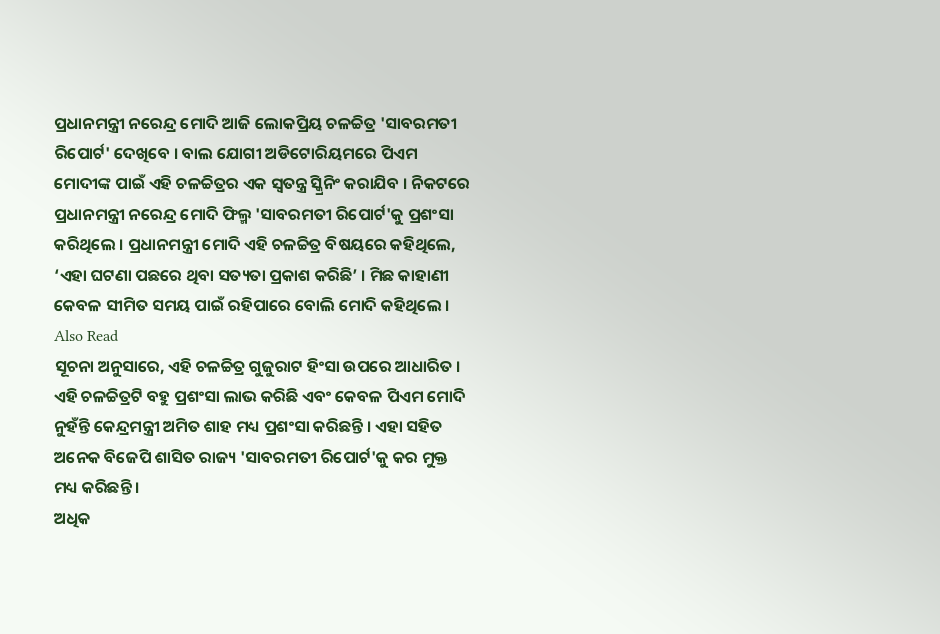ପ୍ରଧାନମନ୍ତ୍ରୀ ନରେନ୍ଦ୍ର ମୋଦି ଆଜି ଲୋକପ୍ରିୟ ଚଳଚ୍ଚିତ୍ର 'ସାବରମତୀ ରିପୋର୍ଟ' ଦେଖିବେ । ବାଲ ଯୋଗୀ ଅଡିଟୋରିୟମରେ ପିଏମ ମୋଦୀଙ୍କ ପାଇଁ ଏହି ଚଳଚ୍ଚିତ୍ରର ଏକ ସ୍ୱତନ୍ତ୍ର ସ୍କ୍ରିନିଂ କରାଯିବ । ନିକଟରେ ପ୍ରଧାନମନ୍ତ୍ରୀ ନରେନ୍ଦ୍ର ମୋଦି ଫିଲ୍ମ 'ସାବରମତୀ ରିପୋର୍ଟ'କୁ ପ୍ରଶଂସା କରିଥିଲେ । ପ୍ରଧାନମନ୍ତ୍ରୀ ମୋଦି ଏହି ଚଳଚ୍ଚିତ୍ର ବିଷୟରେ କହିଥିଲେ, ‘ଏହା ଘଟଣା ପଛରେ ଥିବା ସତ୍ୟତା ପ୍ରକାଶ କରିଛି’ । ମିଛ କାହାଣୀ କେବଳ ସୀମିତ ସମୟ ପାଇଁ ରହିପାରେ ବୋଲି ମୋଦି କହିଥିଲେ ।
Also Read
ସୂଚନା ଅନୁସାରେ, ଏହି ଚଳଚ୍ଚିତ୍ର ଗୁଜୁରାଟ ହିଂସା ଉପରେ ଆଧାରିତ । ଏହି ଚଳଚ୍ଚିତ୍ରଟି ବହୁ ପ୍ରଶଂସା ଲାଭ କରିଛି ଏବଂ କେବଳ ପିଏମ ମୋଦି ନୁହଁନ୍ତି କେନ୍ଦ୍ରମନ୍ତ୍ରୀ ଅମିତ ଶାହ ମଧ୍ୟ ପ୍ରଶଂସା କରିଛନ୍ତି । ଏହା ସହିତ ଅନେକ ବିଜେପି ଶାସିତ ରାଜ୍ୟ 'ସାବରମତୀ ରିପୋର୍ଟ'କୁ କର ମୁକ୍ତ ମଧ୍ୟ କରିଛନ୍ତି ।
ଅଧିକ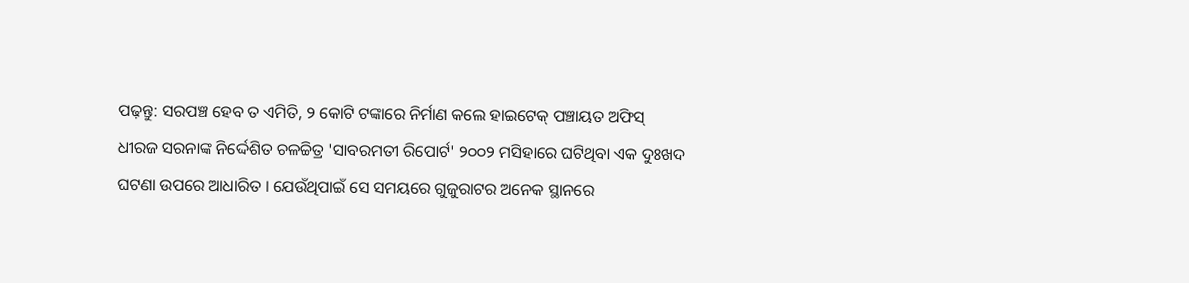ପଢ଼ନ୍ତୁ: ସରପଞ୍ଚ ହେବ ତ ଏମିତି, ୨ କୋଟି ଟଙ୍କାରେ ନିର୍ମାଣ କଲେ ହାଇଟେକ୍ ପଞ୍ଚାୟତ ଅଫିସ୍
ଧୀରଜ ସରନାଙ୍କ ନିର୍ଦ୍ଦେଶିତ ଚଳଚ୍ଚିତ୍ର 'ସାବରମତୀ ରିପୋର୍ଟ' ୨୦୦୨ ମସିହାରେ ଘଟିଥିବା ଏକ ଦୁଃଖଦ ଘଟଣା ଉପରେ ଆଧାରିତ । ଯେଉଁଥିପାଇଁ ସେ ସମୟରେ ଗୁଜୁରାଟର ଅନେକ ସ୍ଥାନରେ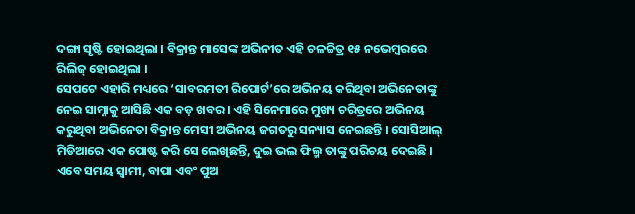ଦଙ୍ଗା ସୃଷ୍ଟି ହୋଇଥିଲା । ବିକ୍ରାନ୍ତ ମାସେଙ୍କ ଅଭିନୀତ ଏହି ଚଳଚ୍ଚିତ୍ର ୧୫ ନଭେମ୍ବରରେ ରିଲିଜ୍ ହୋଇଥିଲା ।
ସେପଟେ ଏହାରି ମଧ୍ୟରେ ‘ସାବରମତୀ ରିପୋର୍ଟ’ରେ ଅଭିନୟ କରିଥିବା ଅଭିନେତାଙ୍କୁ ନେଇ ସାମ୍ନାକୁ ଆସିଛି ଏକ ବଡ଼ ଖବର । ଏହି ସିନେମାରେ ମୁଖ୍ୟ ଚରିତ୍ରରେ ଅଭିନୟ କରୁଥିବା ଅଭିନେତା ବିକ୍ରାନ୍ତ ମେସୀ ଅଭିନୟ ଜଗତରୁ ସନ୍ୟାସ ନେଇଛନ୍ତି । ସୋସିଆଲ୍ ମିଡିଆରେ ଏକ ପୋଷ୍ଟ କରି ସେ ଲେଖିଛନ୍ତି, ଦୁଇ ଭଲ ଫିଲ୍ମ ତାଙ୍କୁ ପରିଚୟ ଦେଇଛି । ଏବେ ସମୟ ସ୍ବାମୀ, ବାପା ଏବଂ ପୁଅ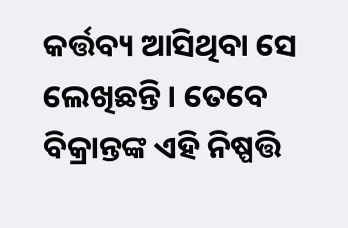କର୍ତ୍ତବ୍ୟ ଆସିଥିବା ସେ ଲେଖିଛନ୍ତି । ତେବେ ବିକ୍ରାନ୍ତଙ୍କ ଏହି ନିଷ୍ପତ୍ତି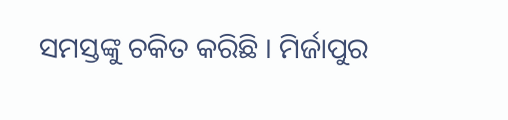ସମସ୍ତଙ୍କୁ ଚକିତ କରିଛି । ମିର୍ଜାପୁର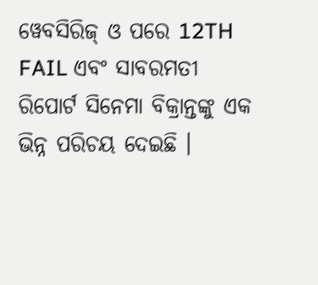ୱେବସିରିଜ୍ ଓ ପରେ 12TH FAIL ଏବଂ ସାବରମତୀ ରିପୋର୍ଟ ସିନେମା ବିକ୍ରାନ୍ତଙ୍କୁ ଏକ ଭିନ୍ନ ପରିଚୟ ଦେଇଛି ।